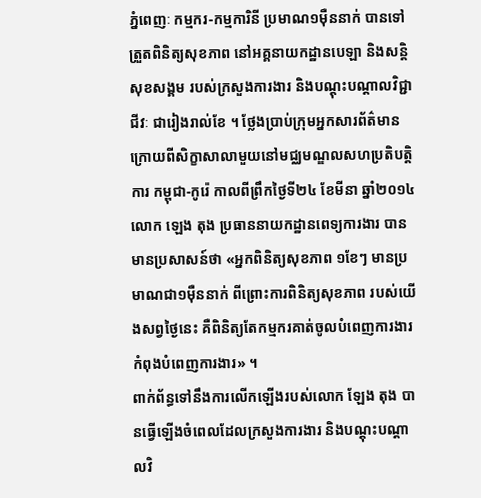ភ្នំពេញៈ កម្មករ-កម្មការិនី ប្រមាណ១ម៉ឺននាក់ បានទៅត្រួតពិនិត្យសុខភាព នៅអគ្គនាយកដ្ឋានបេឡា និងសន្តិសុខសង្គម របស់ក្រសួងការងារ និងបណ្តុះបណ្តាលវិជ្ជាជីវៈ ជារៀងរាល់ខែ ។ ថ្លែងប្រាប់ក្រុមអ្នកសារព័ត៌មាន ក្រោយពីសិក្ខាសាលាមួយនៅមជ្ឈមណ្ឌលសហប្រតិបត្តិការ កម្ពុជា-កូរ៉េ កាលពីព្រឹកថ្ងៃទី២៤ ខែមីនា ឆ្នាំ២០១៤ លោក ឡេង តុង ប្រធាននាយកដ្ឋានពេទ្យការងារ បានមានប្រសាសន៍ថា «អ្នកពិនិត្យសុខភាព ១ខែៗ មានប្រមាណជា១ម៉ឺននាក់ ពីព្រោះការពិនិត្យសុខភាព របស់យើងសព្វថ្ងៃនេះ គឺពិនិត្យតែកម្មករគាត់ចូលបំពេញការងារ កំពុងបំពេញការងារ» ។
ពាក់ព័ន្ធទៅនឹងការលើកឡើងរបស់លោក ឡែង តុង បានធ្វើឡើងចំពេលដែលក្រសួងការងារ និងបណ្តុះបណ្តាលវិ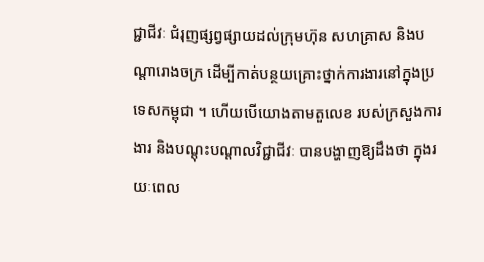ជ្ជាជីវៈ ជំរុញផ្សព្វផ្សាយដល់ក្រុមហ៊ុន សហគ្រាស និងបណ្តារោងចក្រ ដើម្បីកាត់បន្ថយគ្រោះថ្នាក់ការងារនៅក្នុងប្រទេសកម្ពុជា ។ ហើយបើយោងតាមតួលេខ របស់ក្រសួងការងារ និងបណ្តុះបណ្តាលវិជ្ជាជីវៈ បានបង្ហាញឱ្យដឹងថា ក្នុងរយៈពេល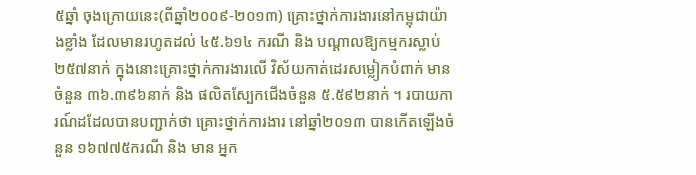៥ឆ្នាំ ចុងក្រោយនេះ(ពីឆ្នាំ២០០៩-២០១៣) គ្រោះថ្នាក់ការងារនៅកម្ពុជាយ៉ាងខ្លាំង ដែលមានរហូតដល់ ៤៥.៦១៤ ករណី និង បណ្តាលឱ្យកម្មករស្លាប់ ២៥៧នាក់ ក្នុងនោះគ្រោះថ្នាក់ការងារលើ វិស័យកាត់ដេរសម្លៀកបំពាក់ មានចំនួន ៣៦.៣៩៦នាក់ និង ផលិតស្បែកជើងចំនួន ៥.៥៩២នាក់ ។ របាយការណ៍ដដែលបានបញ្ជាក់ថា គ្រោះថ្នាក់ការងារ នៅឆ្នាំ២០១៣ បានកើតឡើងចំនួន ១៦៧៧៥ករណី និង មាន អ្នក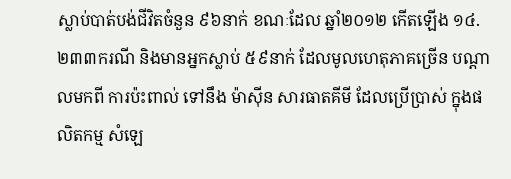ស្លាប់បាត់បង់ជីវិតចំនួន ៩៦នាក់ ខណៈដែល ឆ្នាំ២០១២ កើតឡើង ១៤.២៣៣ករណី និងមានអ្នកស្លាប់ ៥៩នាក់ ដែលមូលហេតុភាគច្រើន បណ្តាលមកពី ការប៉ះពាល់ ទៅនឹង ម៉ាស៊ីន សារធាតគីមី ដែលប្រើប្រាស់ ក្នុងផលិតកម្ម សំឡេ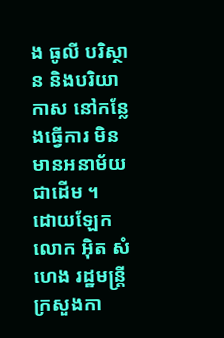ង ធូលី បរិស្ថាន និងបរិយាកាស នៅកន្លែងធ្វើការ មិនមានអនាម័យ ជាដើម ។
ដោយឡែក លោក អ៊ិត សំហេង រដ្ឋមន្រ្តីក្រសួងកា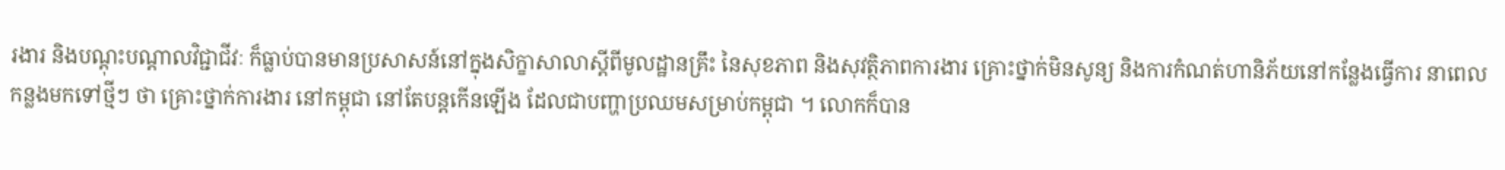រងារ និងបណ្តុះបណ្តាលវិជ្ជាជីវៈ ក៏ធ្លាប់បានមានប្រសាសន៍នៅក្នុងសិក្ខាសាលាស្តីពីមូលដ្ឋានគ្រឹះ នៃសុខភាព និងសុវត្ថិភាពការងារ គ្រោះថ្នាក់មិនសូន្យ និងការកំណត់ហានិភ័យនៅកន្លែងធ្វើការ នាពេលកន្លងមកទៅថ្មីៗ ថា គ្រោះថ្នាក់ការងារ នៅកម្ពុជា នៅតែបន្តកើនឡើង ដែលជាបញ្ហាប្រឈមសម្រាប់កម្ពុជា ។ លោកក៏បាន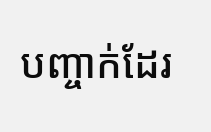បញ្ចាក់ដែរ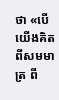ថា «បើយើងគិតពីសមមាត្រ ពី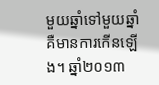មួយឆ្នាំទៅមួយឆ្នាំ គឺមានការកើនឡើង។ ឆ្នាំ២០១៣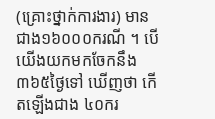(គ្រោះថ្នាក់ការងារ) មានជាង១៦០០០ករណី ។ បើយើងយកមកចែកនឹង ៣៦៥ថ្ងៃទៅ ឃើញថា កើតឡើងជាង ៤០ករ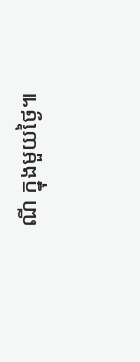ណី ក្នុងមួយថ្ងៃ៕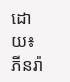ដោយ៖ ភីនរ៉ា